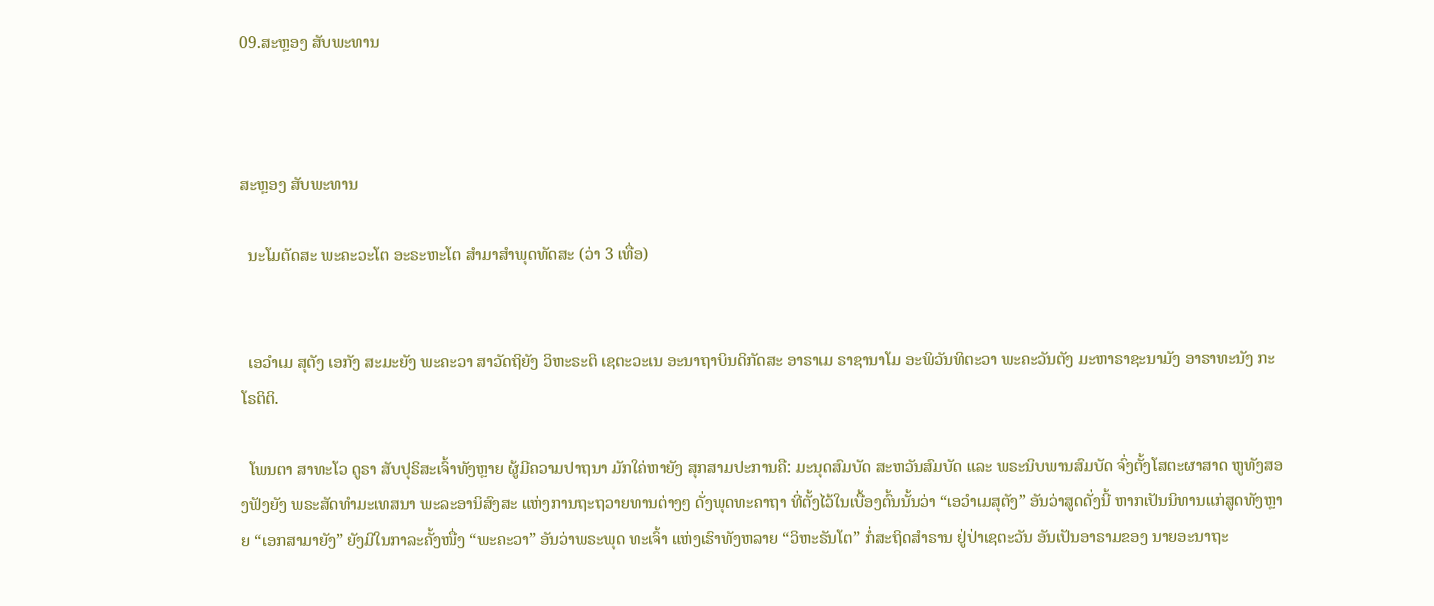09.ສະຫຼອງ ສັບພະທານ



ສະຫຼອງ ສັບພະທານ

  ນະໂມຕັດສະ ພະຄະວະໂຕ ອະຣະຫະໂຕ ສຳມາສຳພຸດທັດສະ (ວ່າ 3 ເທື່ອ)


  ເອວຳເມ ສຸຕັງ ເອກັງ ສະມະຍັງ ພະຄະວາ ສາວັດຖິຍັງ ວິຫະຣະຕິ ເຊຕະວະເນ ອະນາຖາບິນດິກັດສະ ອາຣາເມ ຣາຊານາໂມ ອະພິວັນທິຕະວາ ພະຄະວັນຕັງ ມະຫາຣາຊະນາມັງ ອາຣາທະນັງ ກະໂຣຕິຕິ.

  ໂພນຕາ ສາທະໂວ ດູຣາ ສັບປຸຣິສະເຈົ້າທັງຫຼາຍ ຜູ້ມີຄວາມປາຖນາ ມັກໃຄ່ຫາຍັງ ສຸກສາມປະການຄື: ມະນຸດສົມບັດ ສະຫວັນສົມບັດ ແລະ ພຣະນິບພານສົມບັດ ຈົ່ງຕັ້ງໂສຕະຜາສາດ ຫູທັງສອງຟັງຍັງ ພຣະສັດທຳມະເທສນາ ພະລະອານິສົງສະ ແຫ່ງການຖະຖວາຍທານຕ່າງໆ ດັ່ງພຸດທະຄາຖາ ທີ່ຕັ້ງໄວ້ໃນເບື້ອງຕົ້ນນັ້ນວ່າ “ເອວຳເມສຸຕັງ” ອັນວ່າສູດດັ່ງນີ້ ຫາກເປັນນິທານແກ່ສູດທັງຫຼາຍ “ເອກສາມາຍັງ” ຍັງມີໃນກາລະຄັ້ງໜື່ງ “ພະຄະວາ” ອັນວ່າພຣະພຸດ ທະເຈົ້າ ແຫ່ງເຮົາທັງຫລາຍ “ວິຫະຣັນໂຕ” ກໍ່ສະຖິດສໍາຣານ ຢູ່ປ່າເຊຕະວັນ ອັນເປັນອາຣາມຂອງ ນາຍອະນາຖະ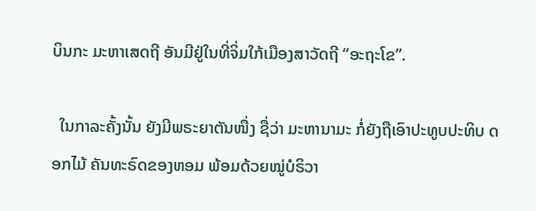ບິນກະ ມະຫາເສດຖີ ອັນມີຢູ່ໃນທີ່ຈິ່ມໃກ້ເມືອງສາວັດຖີ “ອະຖະໂຂ”.

  ໃນກາລະຄັ້ງນັ້ນ ຍັງມີພຣະຍາຕັນໜື່ງ ຊື່ວ່າ ມະຫານາມະ ກໍ່ຍັງຖືເອົາປະທູບປະທິບ ດອກໄມ້ ຄັນທະຣົດຂອງຫອມ ພ້ອມດ້ວຍໝູ່ບໍຣິວາ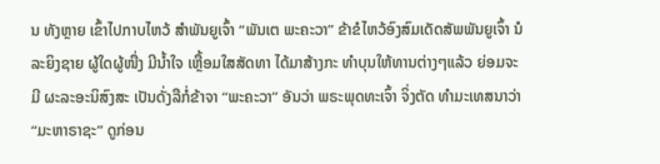ນ ທັງຫຼາຍ ເຂົ້າໄປກາບໄຫວ້ ສໍາພັນຍູເຈົ້າ “ພັນເຕ ພະຄະວາ” ຂ້າຂໍໄຫວ້ອົງສົມເດັດສັພພັນຍູເຈົ້າ ນໍລະຍິງຊາຍ ຜູ້ໃດຜູ້ໜື່ງ ມີນໍ້າໃຈ ເຫຼື້ອມໃສສັດທາ ໄດ້ມາສ້າງກະ ທຳບຸນໃຫ້ທານຕ່າງໆແລ້ວ ຍ່ອມຈະມີ ຜະລະອະນິສົງສະ ເປັນດັ່ງລືກໍ່ຂ້າຈາ “ພະຄະວາ” ອັນວ່າ ພຣະພຸດທະເຈົ້າ ຈິ່ງຕັດ ທຳມະເທສນາວ່າ “ມະຫາຣາຊະ” ດູກ່ອນ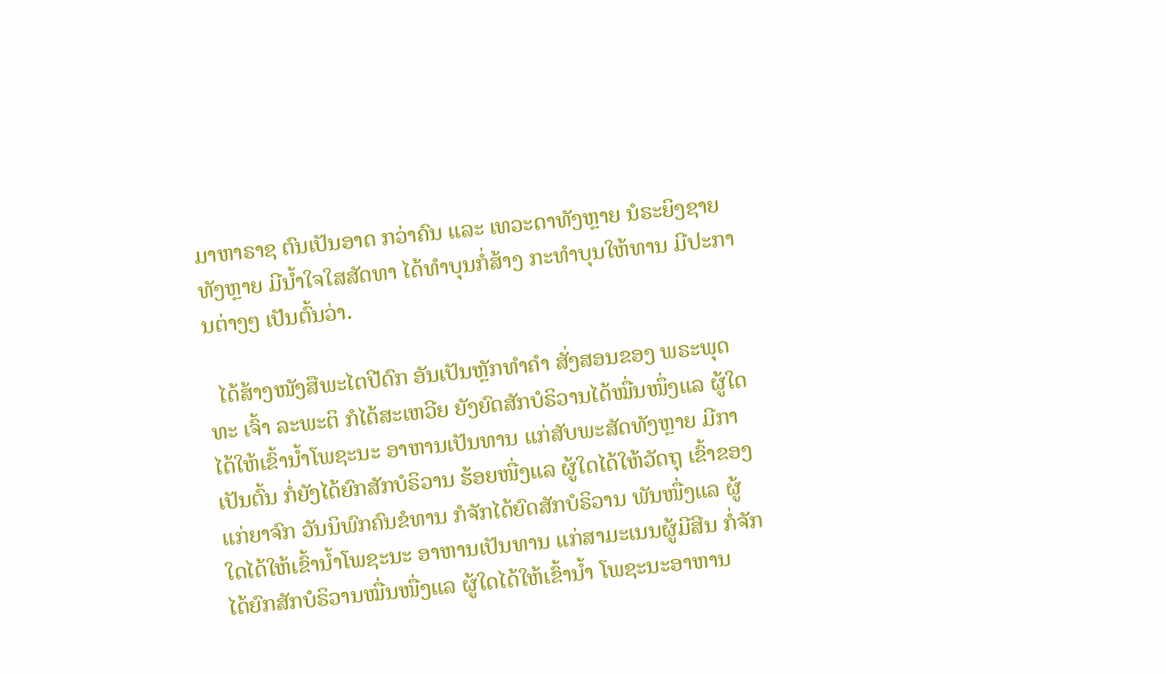ມາຫາຣາຊ ຕົນເປັນອາດ ກວ່າຄົນ ແລະ ເທວະດາທັງຫຼາຍ ນໍຣະຍິງຊາຍທັງຫຼາຍ ມີນໍ້າໃຈໃສສັດທາ ໄດ້ທຳບຸນກໍ່ສ້າງ ກະທໍາບຸນໃຫ້ທານ ມີປະການຕ່າງໆ ເປັນຕົ້ນວ່າ.

  ໄດ້ສ້າງໜັງສືພະໄຕປີດົກ ອັນເປັນຫຼັກທໍາຄໍາ ສັ່ງສອນຂອງ ພຣະພຸດທະ ເຈົ້າ ລະພະຕິ ກໍໄດ້ສະເຫວີຍ ຍັງຍົດສັກບໍຣິວານໄດ້ໝື່ນໜຶ່ງແລ ຜູ້ໃດໄດ້ໃຫ້ເຂົ້ານໍ້າໂພຊະນະ ອາຫານເປັນທານ ແກ່ສັບພະສັດທັງຫຼາຍ ມີກາເປັນຕົ້ນ ກໍ່ຍັງໄດ້ຍົກສັກບໍຣິວານ ຮ້ອຍໜື່ງແລ ຜູ້ໃດໄດ້ໃຫ້ວັດຖຸ ເຂົ້າຂອງ ແກ່ຍາຈົກ ວັນນິພົກຄົນຂໍທານ ກໍຈັກໄດ້ຍົດສັກບໍຣິວານ ພັນໜື່ງແລ ຜູ້ໃດໄດ້ໃຫ້ເຂົ້ານໍ້າໂພຊະນະ ອາຫານເປັນທານ ແກ່ສາມະເນນຜູ້ມີສີນ ກໍ່ຈັກໄດ້ຍົກສັກບໍຣິວານໝື່ນໜື່ງແລ ຜູ້ໃດໄດ້ໃຫ້ເຂົ້ານໍ້າ ໂພຊະນະອາຫານ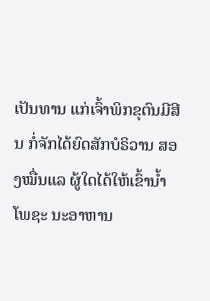ເປັນທານ ແກ່ເຈົ້າພິກຂຸຕົນມີສີນ ກໍ່ຈັກໄດ້ຍົດສັກບໍຣິວານ ສອງໝື່ນແລ ຜູ້ໃດໄດ້ໃຫ້ເຂົ້ານໍ້າ ໂພຊະ ນະອາຫານ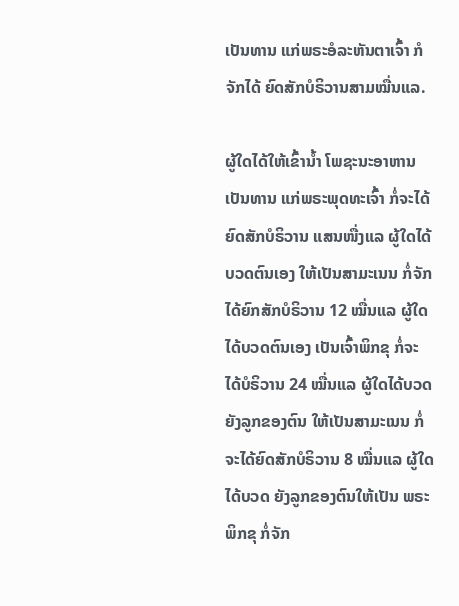ເປັນທານ ແກ່ພຣະອໍລະຫັນຕາເຈົ້າ ກໍຈັກໄດ້ ຍົດສັກບໍຣິວານສາມໝື່ນແລ.

ຜູ້ໃດໄດ້ໃຫ້ເຂົ້ານໍ້າ ໂພຊະນະອາຫານ ເປັນທານ ແກ່ພຣະພຸດທະເຈົ້າ ກໍ່ຈະໄດ້ຍົດສັກບໍຣິວານ ແສນໜື່ງແລ ຜູ້ໃດໄດ້ບວດຕົນເອງ ໃຫ້ເປັນສາມະເນນ ກໍ່ຈັກໄດ້ຍົກສັກບໍຣິວານ 12 ໝື່ນແລ ຜູ້ໃດໄດ້ບວດຕົນເອງ ເປັນເຈົ້າພິກຂຸ ກໍ່ຈະໄດ້ບໍຣິວານ 24 ໝື່ນແລ ຜູ້ໃດໄດ້ບວດຍັງລູກຂອງຕົນ ໃຫ້ເປັນສາມະເນນ ກໍ່ຈະໄດ້ຍົດສັກບໍຣິວານ 8 ໝື່ນແລ ຜູ້ໃດໄດ້ບວດ ຍັງລູກຂອງຕົນໃຫ້ເປັນ ພຣະພິກຂຸ ກໍ່ຈັກ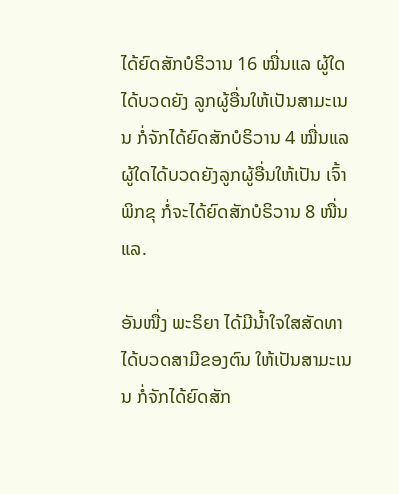ໄດ້ຍົດສັກບໍຣິວານ 16 ໝື່ນແລ ຜູ້ໃດໄດ້ບວດຍັງ ລູກຜູ້ອື່ນໃຫ້ເປັນສາມະເນນ ກໍ່ຈັກໄດ້ຍົດສັກບໍຣິວານ 4 ໝື່ນແລ ຜູ້ໃດໄດ້ບວດຍັງລູກຜູ້ອື່ນໃຫ້ເປັນ ເຈົ້າພິກຂຸ ກໍ່ຈະໄດ້ຍົດສັກບໍຣິວານ 8 ໜື່ນແລ.

ອັນໜື່ງ ພະຣິຍາ ໄດ້ມີນໍ້າໃຈໃສສັດທາ ໄດ້ບວດສາມີຂອງຕົນ ໃຫ້ເປັນສາມະເນນ ກໍ່ຈັກໄດ້ຍົດສັກ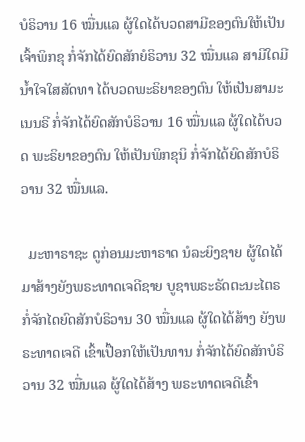ບໍຣິວານ 16 ໝື່ນແລ ຜູ້ໃດໄດ້ບວດສາມີຂອງຕົນໃຫ້ເປັນເຈົ້າພິກຂຸ ກໍ່ຈັກໄດ້ຍົດສັກຍໍຣິວານ 32 ໝື່ນແລ ສາມີໃດມີນໍ້າໃຈໃສສັດທາ ໄດ້ບວດພະຣິຍາຂອງຕົນ ໃຫ້ເປັນສາມະເນນຣີ ກໍ່ຈັກໄດ້ຍົດສັກບໍຣິວານ 16 ໝື່ນແລ ຜູ້ໃດໄດ້ບວດ ພະຣິຍາຂອງຕົນ ໃຫ້ເປັນພິກຂຸນິ ກໍ່ຈັກໄດ້ຍົດສັກບໍຣິວານ 32 ໝື່ນແລ.

  ມະຫາຣາຊະ ດູກ່ອນມະຫາຣາດ ນໍລະຍິງຊາຍ ຜູ້ໃດໄດ້ມາສ້າງຍັງພຣະທາດເຈດີຊາຍ ບູຊາພຣະຣັດຕະນະໄຕຣ ກໍ່ຈັກໄດຍົດສັກບໍຣິວານ 30 ໝື່ນແລ ຜູ້ໃດໄດ້ສ້າງ ຍັງພຣະທາດເຈດີ ເຂົ້າເປື້ອກໃຫ້ເປັນທານ ກໍ່ຈັກໄດ້ຍົດສັກບໍຣິວານ 32 ໝື່ນແລ ຜູ້ໃດໄດ້ສ້າງ ພຣະທາດເຈດີເຂົ້າ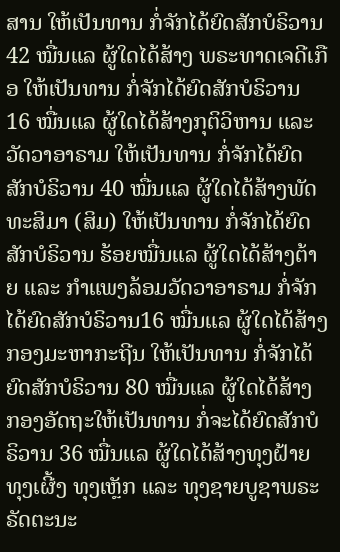ສານ ໃຫ້ເປັນທານ ກໍ່ຈັກໄດ້ຍົດສັກບໍຣິວານ 42 ໝື່ນແລ ຜູ້ໃດໄດ້ສ້າງ ພຣະທາດເຈດີເກືອ ໃຫ້ເປັນທານ ກໍ່ຈັກໄດ້ຍົດສັກບໍຣິວານ 16 ໝື່ນແລ ຜູ້ໃດໄດ້ສ້າງກຸຕິວິຫານ ແລະ ວັດວາອາຣາມ ໃຫ້ເປັນທານ ກໍ່ຈັກໄດ້ຍົດສັກບໍຣິວານ 40 ໝື່ນແລ ຜູ້ໃດໄດ້ສ້າງພັດທະສິມາ (ສິມ) ໃຫ້ເປັນທານ ກໍ່ຈັກໄດ້ຍົດສັກບໍຣິວານ ຮ້ອຍໝື່ນແລ ຜູ້ໃດໄດ້ສ້າງຕ້າຍ ແລະ ກໍາແພງລ້ອມວັດວາອາຣາມ ກໍ່ຈັກໄດ້ຍົດສັກບໍຣິວານ16 ໝື່ນແລ ຜູ້ໃດໄດ້ສ້າງ ກອງມະຫາກະຖີນ ໃຫ້ເປັນທານ ກໍ່ຈັກໄດ້ຍົດສັກບໍຣິວານ 80 ໝື່ນແລ ຜູ້ໃດໄດ້ສ້າງ ກອງອັດຖະໃຫ້ເປັນທານ ກໍ່ຈະໄດ້ຍົດສັກບໍຣິວານ 36 ໝື່ນແລ ຜູ້ໃດໄດ້ສ້າງທຸງຝ້າຍ ທຸງເຜີ້ງ ທຸງເຫຼັກ ແລະ ທຸງຊາຍບູຊາພຣະຣັດຕະນະ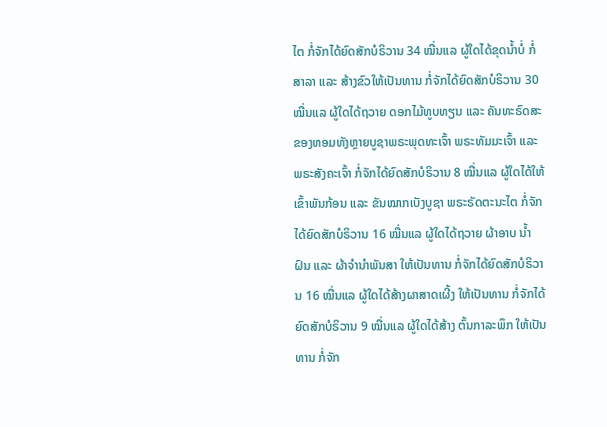ໄຕ ກໍ່ຈັກໄດ້ຍົດສັກບໍຣິວານ 34 ໝື່ນແລ ຜູ້ໃດໄດ້ຂຸດນໍ້າບໍ່ ກໍ່ສາລາ ແລະ ສ້າງຂົວໃຫ້ເປັນທານ ກໍ່ຈັກໄດ້ຍົດສັກບໍຣິວານ 30 ໝື່ນແລ ຜູ້ໃດໄດ້ຖວາຍ ດອກໄມ້ທູບທຽນ ແລະ ຄັນທະຣົດສະ ຂອງຫອມທັງຫຼາຍບູຊາພຣະພຸດທະເຈົ້າ ພຣະທັມມະເຈົ້າ ແລະ ພຣະສັງຄະເຈົ້າ ກໍ່ຈັກໄດ້ຍົດສັກບໍຣິວານ 8 ໝື່ນແລ ຜູ້ໃດໄດ້ໃຫ້ ເຂົ້າພັນກ້ອນ ແລະ ຂັນໝາກເບັງບູຊາ ພຣະຣັດຕະນະໄຕ ກໍ່ຈັກໄດ້ຍົດສັກບໍຣິວານ 16 ໝື່ນແລ ຜູ້ໃດໄດ້ຖວາຍ ຜ້າອາບ ນໍ້າຝົນ ແລະ ຜ້າຈໍານໍາພັນສາ ໃຫ້ເປັນທານ ກໍ່ຈັກໄດ້ຍົດສັກບໍຣິວານ 16 ໝື່ນແລ ຜູ້ໃດໄດ້ສ້າງຜາສາດເຜີ້ງ ໃຫ້ເປັນທານ ກໍ່ຈັກໄດ້ຍົດສັກບໍຣິວານ 9 ໝື່ນແລ ຜູ້ໃດໄດ້ສ້າງ ຕົ້ນກາລະພຶກ ໃຫ້ເປັນທານ ກໍ່ຈັກ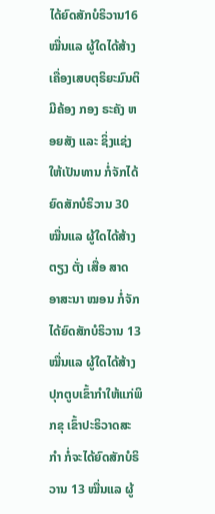ໄດ້ຍົດສັກບໍຣິວານ16 ໝື່ນແລ ຜູ້ໃດໄດ້ສ້າງ ເຄື່ອງເສບຕຸຣິຍະມົນຕິ ມີຄ້ອງ ກອງ ຣະຄັງ ຫອຍສັງ ແລະ ຊິ່ງແຊ່ງ ໃຫ້ເປັນທານ ກໍ່ຈັກໄດ້ຍົດສັກບໍຣິວານ 30 ໝື່ນແລ ຜູ້ໃດໄດ້ສ້າງ ຕຽງ ຕັ່ງ ເສື່ອ ສາດ ອາສະນາ ໝອນ ກໍ່ຈັກໄດ້ຍົດສັກບໍຣິວານ 13 ໝື່ນແລ ຜູ້ໃດໄດ້ສ້າງ ປຸກຕູບເຂົ້າກໍາໃຫ້ແກ່ພິກຂຸ ເຂົ້າປະຣິວາດສະກໍາ ກໍ່ຈະໄດ້ຍົດສັກບໍຣິວານ 13 ໝື່ນແລ ຜູ້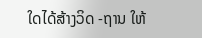ໃດໄດ້ສ້າງວິດ -ຖານ ໃຫ້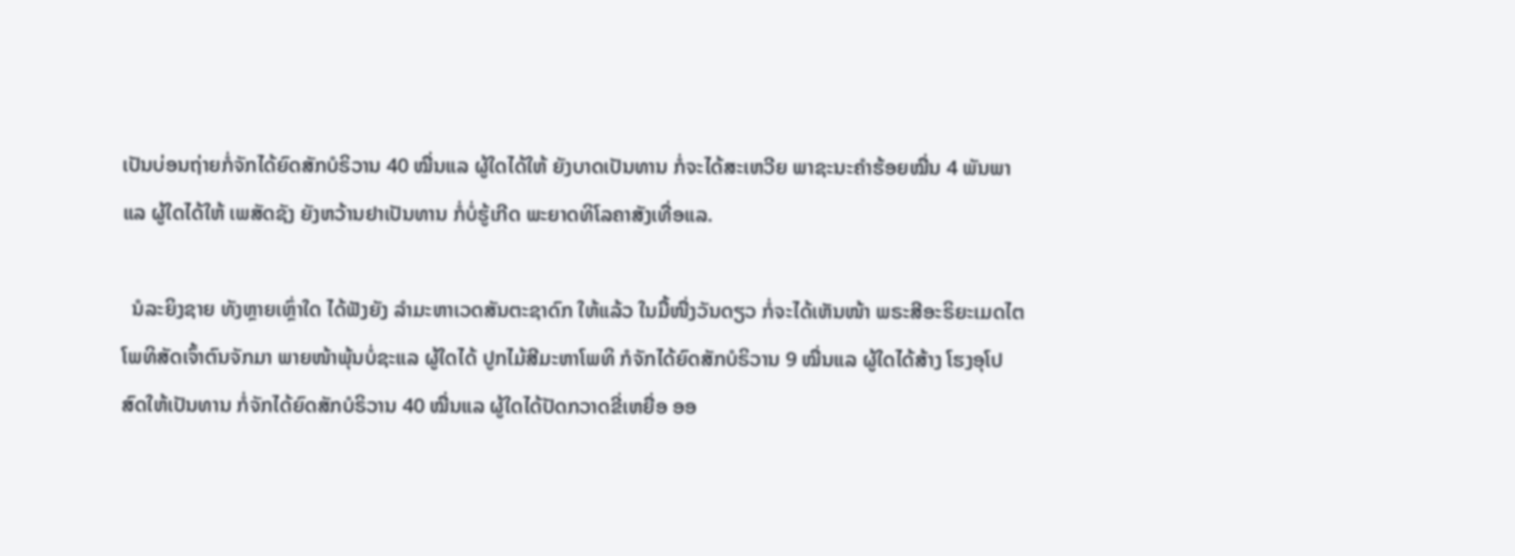ເປັນບ່ອນຖ່າຍກໍ່ຈັກໄດ້ຍົດສັກບໍຣິວານ 40 ໝື່ນແລ ຜູ້ໃດໄດ້ໃຫ້ ຍັງບາດເປັນທານ ກໍ່ຈະໄດ້ສະເຫວີຍ ພາຊະນະຄຳຮ້ອຍໝື່ນ 4 ພັນພາແລ ຜູ້ໃດໄດ້ໃຫ້ ເພສັດຊັງ ຍັງຫວ້ານຢາເປັນທານ ກໍ່ບໍ່ຮູ້ເກີດ ພະຍາດທິໂລຄາສັງເທື່ອແລ.

  ນໍລະຍິງຊາຍ ທັງຫຼາຍເຫຼົ່າໃດ ໄດ້ຟັງຍັງ ລຳມະຫາເວດສັນຕະຊາດົກ ໃຫ້ແລ້ວ ໃນມື້ໜື່ງວັນດຽວ ກໍ່ຈະໄດ້ເຫັນໜ້າ ພຣະສີອະຣິຍະເມດໄຕໂພທິສັດເຈົ້າຕົນຈັກມາ ພາຍໜ້າພຸ້ນບໍ່ຊະແລ ຜູ້ໃດໄດ້ ປູກໄມ້ສີມະຫາໂພທິ ກໍຈັກໄດ້ຍົດສັກບໍຣິວານ 9 ໝື່ນແລ ຜູ້ໃດໄດ້ສ້າງ ໂຮງອຸໂປສົດໃຫ້ເປັນທານ ກໍ່ຈັກໄດ້ຍົດສັກບໍຣິວານ 40 ໝື່ນແລ ຜູ້ໃດໄດ້ປັດກວາດຂີ່ເຫຍື່ອ ອອ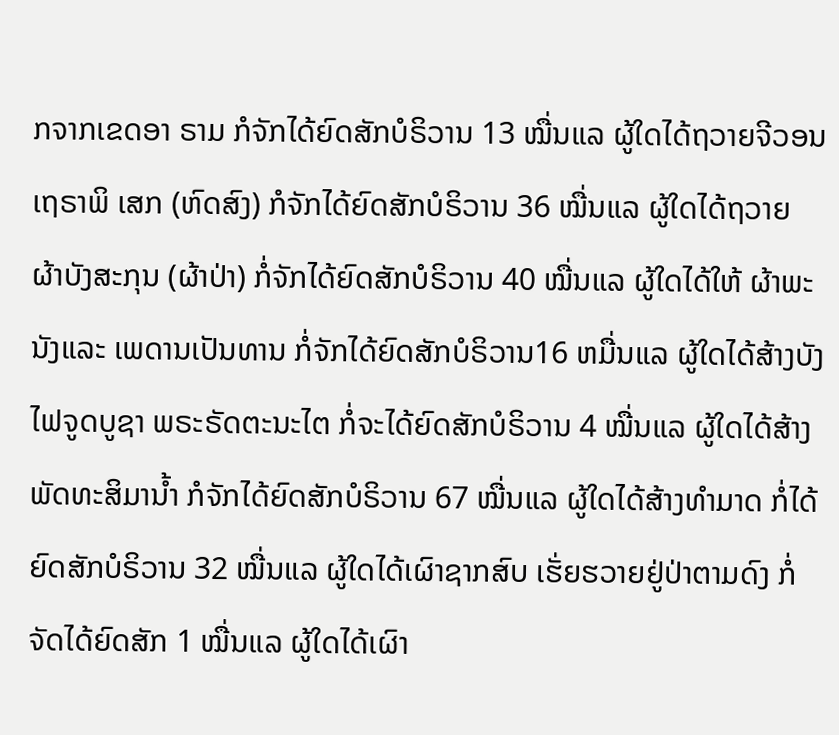ກຈາກເຂດອາ ຣາມ ກໍຈັກໄດ້ຍົດສັກບໍຣິວານ 13 ໝື່ນແລ ຜູ້ໃດໄດ້ຖວາຍຈີວອນ ເຖຣາພິ ເສກ (ຫົດສົງ) ກໍຈັກໄດ້ຍົດສັກບໍຣິວານ 36 ໝື່ນແລ ຜູ້ໃດໄດ້ຖວາຍ ຜ້າບັງສະກຸນ (ຜ້າປ່າ) ກໍ່ຈັກໄດ້ຍົດສັກບໍຣິວານ 40 ໝື່ນແລ ຜູ້ໃດໄດ້ໃຫ້ ຜ້າພະນັງແລະ ເພດານເປັນທານ ກໍ່ຈັກໄດ້ຍົດສັກບໍຣິວານ16 ຫມື່ນແລ ຜູ້ໃດໄດ້ສ້າງບັງໄຟຈູດບູຊາ ພຣະຣັດຕະນະໄຕ ກໍ່ຈະໄດ້ຍົດສັກບໍຣິວານ 4 ໝື່ນແລ ຜູ້ໃດໄດ້ສ້າງພັດທະສິມານໍ້າ ກໍຈັກໄດ້ຍົດສັກບໍຣິວານ 67 ໝື່ນແລ ຜູ້ໃດໄດ້ສ້າງທໍາມາດ ກໍ່ໄດ້ຍົດສັກບໍຣິວານ 32 ໝື່ນແລ ຜູ້ໃດໄດ້ເຜົາຊາກສົບ ເຮັ່ຍຮວາຍຢູ່ປ່າຕາມດົງ ກໍ່ຈັດໄດ້ຍົດສັກ 1 ໝື່ນແລ ຜູ້ໃດໄດ້ເຜົາ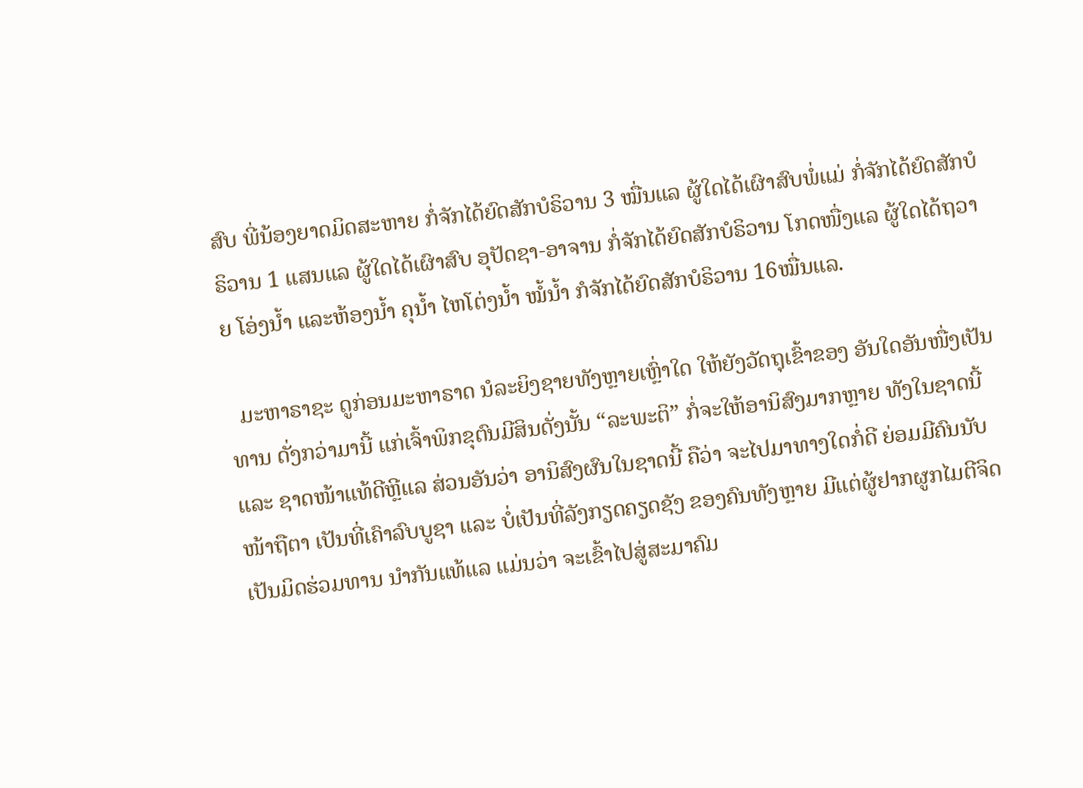ສົບ ພີ່ນ້ອງຍາດມິດສະຫາຍ ກໍ່ຈັກໄດ້ຍົດສັກບໍຣິວານ 3 ໝື່ນແລ ຜູ້ໃດໄດ້ເຜົາສົບພໍ່ແມ່ ກໍ່ຈັກໄດ້ຍົດສັກບໍຣິວານ 1 ແສນແລ ຜູ້ໃດໄດ້ເຜົາສົບ ອຸປັດຊາ-ອາຈານ ກໍ່ຈັກໄດ້ຍົດສັກບໍຣິວານ ໂກດໜື່ງແລ ຜູ້ໃດໄດ້ຖວາຍ ໂອ່ງນໍ້າ ແລະຫ້ອງນໍ້າ ຄຸນໍ້າ ໄຫໂຕ່ງນໍ້າ ໝໍ້ນໍ້າ ກໍຈັກໄດ້ຍົດສັກບໍຣິວານ 16ໝື່ນແລ.

  ມະຫາຣາຊະ ດູກ່ອນມະຫາຣາດ ນໍລະຍິງຊາຍທັງຫຼາຍເຫຼົ່າໃດ ໃຫ້ຍັງວັດຖຸເຂົ້າຂອງ ອັນໃດອັນໜື່ງເປັນທານ ດັ່ງກວ່າມານີ້ ແກ່ເຈົ້າພິກຂຸຕົນມີສິນດັ່ງນັ້ນ “ລະພະຕິ” ກໍ່ຈະໃຫ້ອານິສົງມາກຫຼາຍ ທັງໃນຊາດນີ້ ແລະ ຊາດໜ້າແທ້ດີຫຼີແລ ສ່ວນອັນວ່າ ອານິສົງຜົນໃນຊາດນີ້ ຄືວ່າ ຈະໄປມາທາງໃດກໍ່ດີ ຍ່ອມມີຄົນນັບໜ້າຖືຕາ ເປັນທີ່ເຄົາລົບບູຊາ ແລະ ບໍ່ເປັນທີ່ລັງກຽດຄຽດຊັງ ຂອງຄົນທັງຫຼາຍ ມີແຕ່ຜູ້ຢາກຜູກໄມຕີຈິດ ເປັນມິດຮ່ວມທານ ນໍາກັນແທ້ແລ ແມ່ນວ່າ ຈະເຂົ້າໄປສູ່ສະມາຄົມ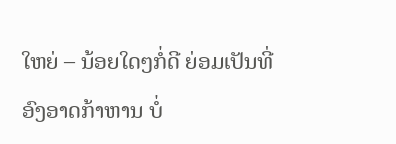ໃຫຍ່ – ນ້ອຍໃດໆກໍ່ດີ ຍ່ອມເປັນທີ່ອົງອາດກ້າຫານ ບໍ່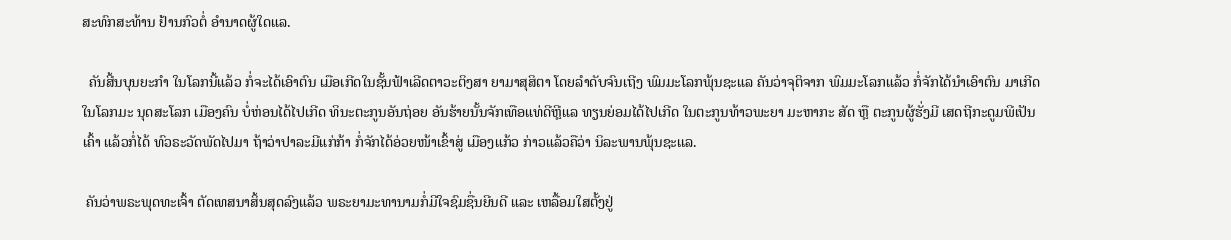ສະທົກສະທ້ານ ຢ້ານກົວຕໍ່ ອໍານາດຜູ້ໃດແລ.

  ຄັນສີ້ນບຸນຍະກໍາ ໃນໂລກນີ້ແລ້ວ ກໍ່ຈະໄດ້ເອົາຕົນ ເມືອເກີດໃນຊັ້ນຟ້າເລີດຕາວະຕິງສາ ຍາມາສຸສິຕາ ໂດຍລຳດັບຈົນເຖີງ ພົມມະໂລກພຸ້ນຊະແລ ຄັນວ່າຈຸຕິຈາກ ພົມມະໂລກແລ້ວ ກໍ່ຈັກໄດ້ນໍາເອົາຕົນ ມາເກີດໃນໂລກມະ ນຸດສະໂລກ ເມືອງຄົນ ບໍ່ຫ່ອນໄດ້ໄປເກີດ ທິນະຕະກູນອັນຖ່ອຍ ອັນຮ້າຍນັ້ນຈັກເທືອແທ່ດີຫຼີແລ ທຽນຍ່ອມໄດ້ໄປເກີດ ໃນຕະກູນທ້າວພະຍາ ມະຫາກະ ສັດ ຫຼື ຕະກູນຜູ້ຮັ່ງມີ ເສດຖີກະດູມພີເປັນເຄົ້າ ແລ້ວກໍ່ໄດ້ ທົວຣະວັດພັດໄປມາ ຖ້າວ່າປາລະມີແກ່ກ້າ ກໍ່ຈັກໄດ້ອ່ວຍໜ້າເຂົ້າສູ່ ເມືອງແກ້ວ ກ່າວແລ້ວຄືວ່າ ນິລະພານພຸ້ນຊະເເລ.

 ຄັນວ່າພຣະພຸດທະເຈົ້າ ຕັດເທສນາສິ້ນສຸດລົງແລ້ວ ພຣະຍາມະທານາມກໍ່ມີໃຈຊົມຊື່ນຍີນດີ ແລະ ເຫລື້ອມໃສຕັ້ງຢູ່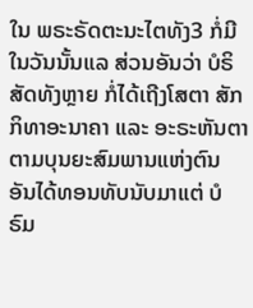ໃນ ພຣະຣັດຕະນະໄຕທັງ3 ກໍ່ມີໃນວັນນັ້ນແລ ສ່ວນອັນວ່າ ບໍຣິສັດທັງຫຼາຍ ກໍ່ໄດ້ເຖີງໂສຕາ ສັກກິທາອະນາຄາ ແລະ ອະຣະຫັນຕາ ຕາມບຸນຍະສົມພານແຫ່ງຕົນ ອັນໄດ້ທອນທັບນັບມາແຕ່ ບໍຣົມ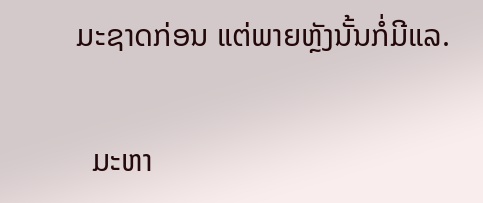ມະຊາດກ່ອນ ແຕ່ພາຍຫຼັງນັ້ນກໍ່ມີແລ.

  ມະຫາ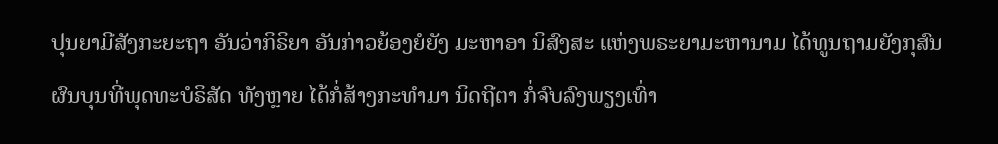ປຸນຍາມີສັງກະຍະຖາ ອັນວ່າກິຣິຍາ ອັນກ່າວຍ້ອງຍໍຍັງ ມະຫາອາ ນິສົງສະ ແຫ່ງພຣະຍາມະຫານາມ ໄດ້ທູນຖາມຍັງກຸສົນ ຜົນບຸນທີ່ພຸດທະບໍຣິສັດ ທັງຫຼາຍ ໄດ້ກໍ່ສ້າງກະທຳມາ ນິດຖີຕາ ກໍ່ຈົບລົງພຽງເທົ່າ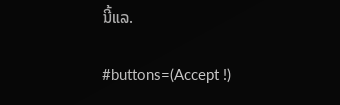ນີ້ແລ.

#buttons=(Accept !)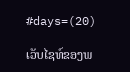#days=(20)

ເວັບໄຊທ໌ຂອງພ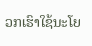ວກເຮົາໃຊ້ນະໂຍ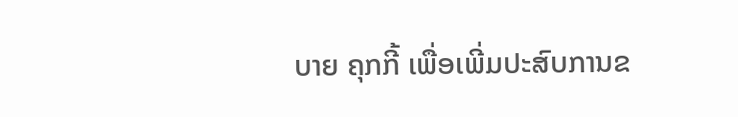ບາຍ ຄຸກກີ້ ເພື່ອເພີ່ມປະສົບການຂ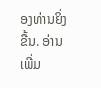ອງທ່ານຍິ່ງຂື້ນ. ອ່ານເພີ່ມ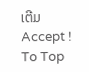ເຕີມ
Accept !
To Top